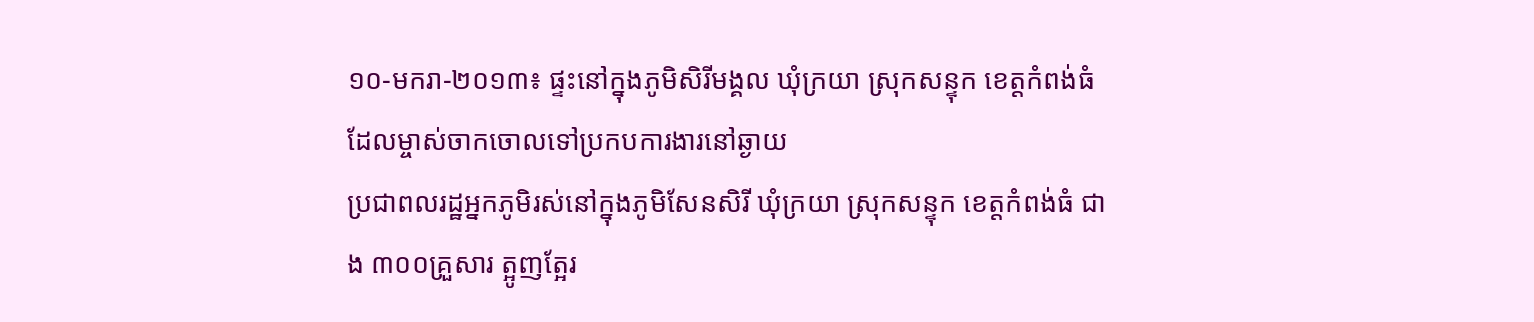១០-មករា-២០១៣៖ ផ្ទះនៅក្នុងភូមិសិរីមង្គល ឃុំក្រយា ស្រុកសន្ទុក ខេត្តកំពង់ធំ
ដែលម្ចាស់ចាកចោលទៅប្រកបការងារនៅឆ្ងាយ
ប្រជាពលរដ្ឋអ្នកភូមិរស់នៅក្នុងភូមិសែនសិរី ឃុំក្រយា ស្រុកសន្ទុក ខេត្តកំពង់ធំ ជាង ៣០០គ្រួសារ ត្អូញត្អែរ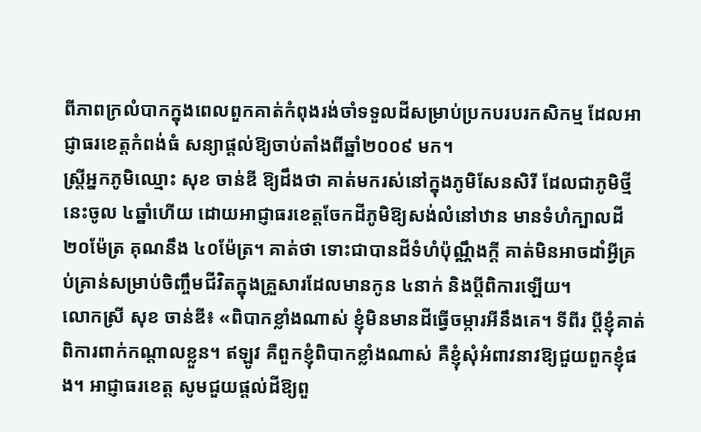ពីភាពក្រលំបាកក្នុងពេលពួកគាត់កំពុងរង់ចាំទទួលដីសម្រាប់ប្រកបរបរកសិកម្ម ដែលអាជ្ញាធរខេត្តកំពង់ធំ សន្យាផ្ដល់ឱ្យចាប់តាំងពីឆ្នាំ២០០៩ មក។
ស្ត្រីអ្នកភូមិឈ្មោះ សុខ ចាន់ឌី ឱ្យដឹងថា គាត់មករស់នៅក្នុងភូមិសែនសិរី ដែលជាភូមិថ្មីនេះចូល ៤ឆ្នាំហើយ ដោយអាជ្ញាធរខេត្តចែកដីភូមិឱ្យសង់លំនៅឋាន មានទំហំក្បាលដី ២០ម៉ែត្រ គុណនឹង ៤០ម៉ែត្រ។ គាត់ថា ទោះជាបានដីទំហំប៉ុណ្ណឹងក្ដី គាត់មិនអាចដាំអ្វីគ្រប់គ្រាន់សម្រាប់ចិញ្ចឹមជីវិតក្នុងគ្រួសារដែលមានកូន ៤នាក់ និងប្ដីពិការឡើយ។
លោកស្រី សុខ ចាន់ឌី៖ «ពិបាកខ្លាំងណាស់ ខ្ញុំមិនមានដីធ្វើចម្ការអីនឹងគេ។ ទីពីរ ប្ដីខ្ញុំគាត់ពិការពាក់កណ្ដាលខ្លួន។ ឥឡូវ គឺពួកខ្ញុំពិបាកខ្លាំងណាស់ គឺខ្ញុំសុំអំពាវនាវឱ្យជួយពួកខ្ញុំផង។ អាជ្ញាធរខេត្ត សូមជួយផ្ដល់ដីឱ្យពួ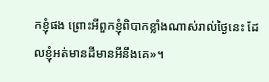កខ្ញុំផង ព្រោះអីពួកខ្ញុំពិបាកខ្លាំងណាស់រាល់ថ្ងៃនេះ ដែលខ្ញុំអត់មានដីមានអីនឹងគេ»។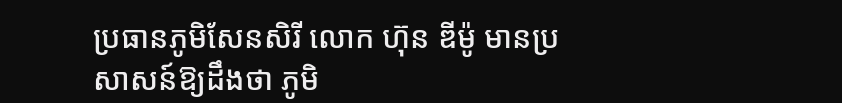ប្រធានភូមិសែនសិរី លោក ហ៊ុន ឌីម៉ូ មានប្រសាសន៍ឱ្យដឹងថា ភូមិ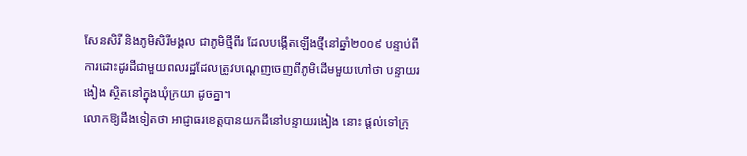សែនសិរី និងភូមិសិរីមង្គល ជាភូមិថ្មីពីរ ដែលបង្កើតឡើងថ្មីនៅឆ្នាំ២០០៩ បន្ទាប់ពីការដោះដូរដីជាមួយពលរដ្ឋដែលត្រូវបណ្ដេញចេញពីភូមិដើមមួយហៅថា បន្ទាយរងៀង ស្ថិតនៅក្នុងឃុំក្រយា ដូចគ្នា។
លោកឱ្យដឹងទៀតថា អាជ្ញាធរខេត្តបានយកដីនៅបន្ទាយរងៀង នោះ ផ្ដល់ទៅក្រុ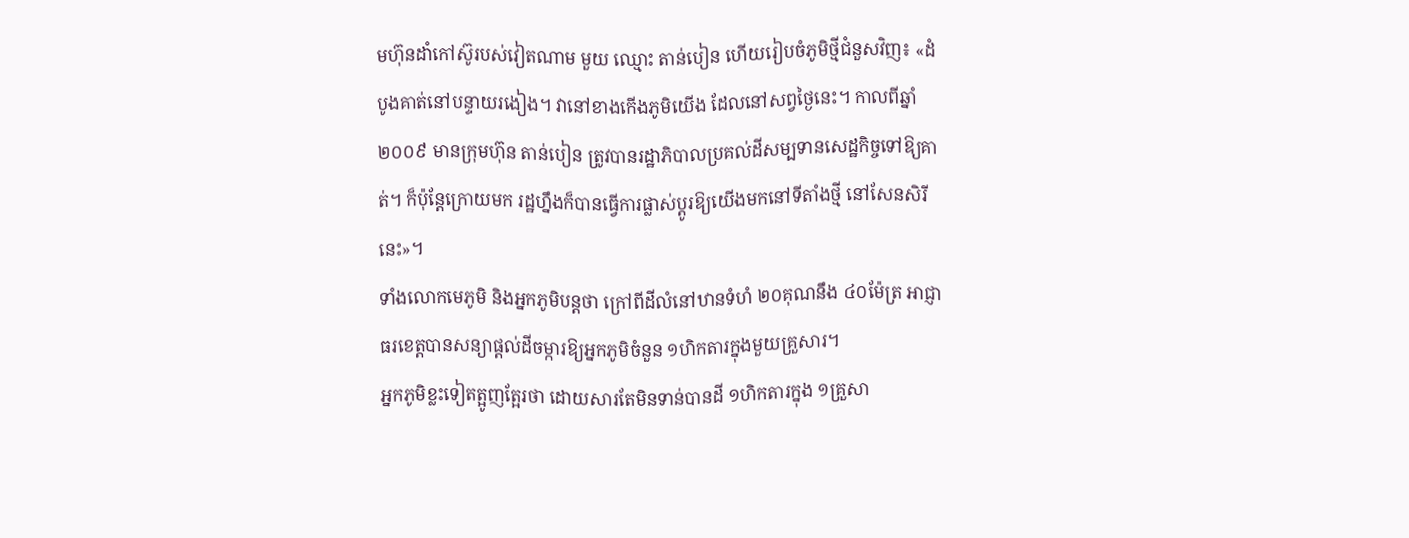មហ៊ុនដាំកៅស៊ូរបស់វៀតណាម មួយ ឈ្មោះ តាន់បៀន ហើយរៀបចំភូមិថ្មីជំនួសវិញ៖ «ដំបូងគាត់នៅបន្ទាយរងៀង។ វានៅខាងកើងភូមិយើង ដែលនៅសព្វថ្ងៃនេះ។ កាលពីឆ្នាំ២០០៩ មានក្រុមហ៊ុន តាន់បៀន ត្រូវបានរដ្ឋាភិបាលប្រគល់ដីសម្បទានសេដ្ឋកិច្ចទៅឱ្យគាត់។ ក៏ប៉ុន្តែក្រោយមក រដ្ឋហ្នឹងក៏បានធ្វើការផ្លាស់ប្ដូរឱ្យយើងមកនៅទីតាំងថ្មី នៅសែនសិរី នេះ»។
ទាំងលោកមេភូមិ និងអ្នកភូមិបន្តថា ក្រៅពីដីលំនៅឋានទំហំ ២០គុណនឹង ៤០ម៉ែត្រ អាជ្ញាធរខេត្តបានសន្យាផ្ដល់ដីចម្ការឱ្យអ្នកភូមិចំនួន ១ហិកតារក្នុងមួយគ្រួសារ។
អ្នកភូមិខ្លះទៀតត្អូញត្អែរថា ដោយសារតែមិនទាន់បានដី ១ហិកតារក្នុង ១គ្រួសា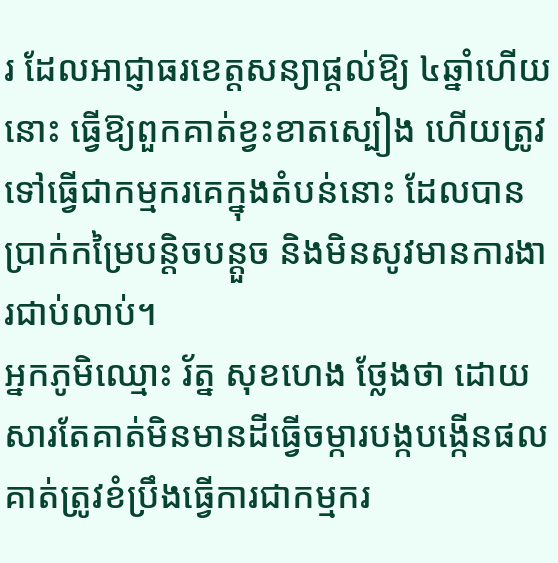រ ដែលអាជ្ញាធរខេត្តសន្យាផ្ដល់ឱ្យ ៤ឆ្នាំហើយនោះ ធ្វើឱ្យពួកគាត់ខ្វះខាតស្បៀង ហើយត្រូវទៅធ្វើជាកម្មករគេក្នុងតំបន់នោះ ដែលបានប្រាក់កម្រៃបន្តិចបន្តួច និងមិនសូវមានការងារជាប់លាប់។
អ្នកភូមិឈ្មោះ រ័ត្ន សុខហេង ថ្លែងថា ដោយសារតែគាត់មិនមានដីធ្វើចម្ការបង្កបង្កើនផល គាត់ត្រូវខំប្រឹងធ្វើការជាកម្មករ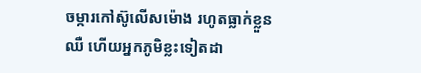ចម្ការកៅស៊ូលើសម៉ោង រហូតធ្លាក់ខ្លួនឈឺ ហើយអ្នកភូមិខ្លះទៀតដា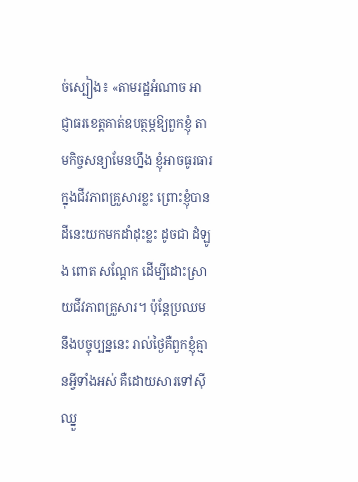ច់ស្បៀង៖ «តាមរដ្ឋអំណាច អាជ្ញាធរខេត្តគាត់ឧបត្ថម្ភឱ្យពួកខ្ញុំ តាមកិច្ចសន្យាមែនហ្នឹង ខ្ញុំអាចធូរធារក្នុងជីវភាពគ្រួសារខ្លះ ព្រោះខ្ញុំបានដីនេះយកមកដាំដុះខ្លះ ដូចជា ដំឡូង ពោត សណ្ដែក ដើម្បីដោះស្រាយជីវភាពគ្រួសារ។ ប៉ុន្តែប្រឈមនឹងបច្ចុប្បន្ននេះ រាល់ថ្ងៃគឺពួកខ្ញុំគ្មានអ្វីទាំងអស់ គឺដោយសារទៅស៊ីឈ្នួ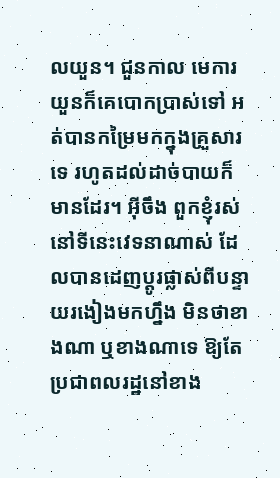លយួន។ ជួនកាល មេការយួនក៏គេបោកប្រាស់ទៅ អត់បានកម្រៃមកក្នុងគ្រួសារទេ រហូតដល់ដាច់បាយក៏មានដែរ។ អ៊ីចឹង ពួកខ្ញុំរស់នៅទីនេះវេទនាណាស់ ដែលបានដេញប្ដូរផ្លាស់ពីបន្ទាយរងៀងមកហ្នឹង មិនថាខាងណា ឬខាងណាទេ ឱ្យតែប្រជាពលរដ្ឋនៅខាង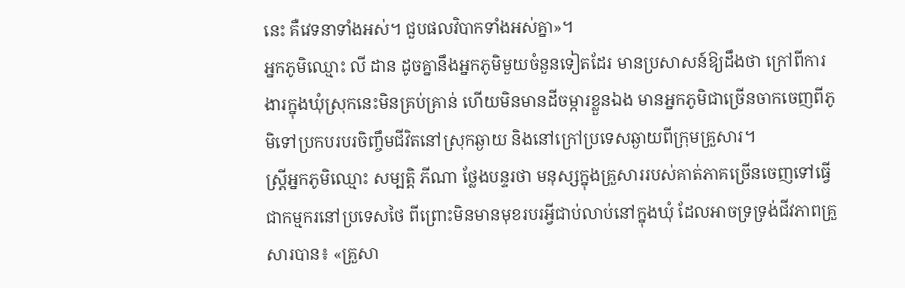នេះ គឺវេទនាទាំងអស់។ ជួបផលវិបាកទាំងអស់គ្នា»។
អ្នកភូមិឈ្មោះ លី ដាន ដូចគ្នានឹងអ្នកភូមិមួយចំនួនទៀតដែរ មានប្រសាសន៍ឱ្យដឹងថា ក្រៅពីការងារក្នុងឃុំស្រុកនេះមិនគ្រប់គ្រាន់ ហើយមិនមានដីចម្ការខ្លួនឯង មានអ្នកភូមិជាច្រើនចាកចេញពីភូមិទៅប្រកបរបរចិញ្ចឹមជីវិតនៅស្រុកឆ្ងាយ និងនៅក្រៅប្រទេសឆ្ងាយពីក្រុមគ្រួសារ។
ស្ត្រីអ្នកភូមិឈ្មោះ សម្បត្តិ ភីណា ថ្លែងបន្ទរថា មនុស្សក្នុងគ្រួសាររបស់គាត់ភាគច្រើនចេញទៅធ្វើជាកម្មករនៅប្រទេសថៃ ពីព្រោះមិនមានមុខរបរអ្វីជាប់លាប់នៅក្នុងឃុំ ដែលអាចទ្រទ្រង់ជីវភាពគ្រួសារបាន៖ «គ្រួសា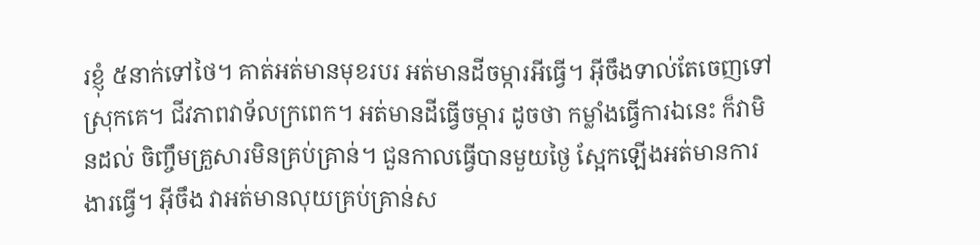រខ្ញុំ ៥នាក់ទៅថៃ។ គាត់អត់មានមុខរបរ អត់មានដីចម្ការអីធ្វើ។ អ៊ីចឹងទាល់តែចេញទៅស្រុកគេ។ ជីវភាពវាទ័លក្រពេក។ អត់មានដីធ្វើចម្ការ ដូចថា កម្លាំងធ្វើការឯនេះ ក៏វាមិនដល់ ចិញ្ចឹមគ្រួសារមិនគ្រប់គ្រាន់។ ជួនកាលធ្វើបានមួយថ្ងៃ ស្អែកឡើងអត់មានការងារធ្វើ។ អ៊ីចឹង វាអត់មានលុយគ្រប់គ្រាន់ស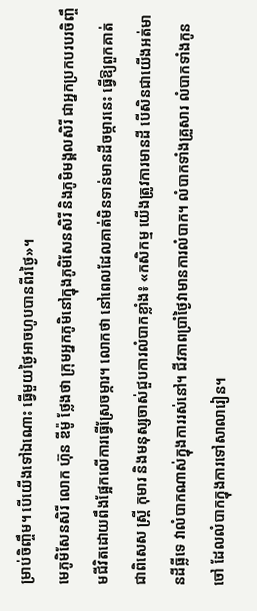ម្រាប់ចិញ្ចឹម។ បើយើងទៅឯណោះ ធ្វើមួយថ្ងៃអាចហូបបានពីរថ្ងៃ»។
មេភូមិសែនសិរី លោក ហ៊ុន ឌីម៉ូ ថ្លែងថា ក្រុមអ្នកភូមិនៅក្នុងភូមិសែនសិរី និងភូមិមង្គលសិរី ជាអ្នកប្រកបរបរចិញ្ចឹមជីវិតដោយពឹងផ្អែកលើការធ្វើស្រែចម្ការ។ លោកថា នៅពេលដែលគាត់មិនទាន់មានដីចម្ការនេះ ធ្វើឱ្យពួកគាត់ ជាពិសេស ស្ត្រី កុមារ និងមនុស្សចាស់ជួបការលំបាកខ្លាំង៖ «កសិកម្ម យើងត្រូវការមានដី បើសិនជាយើងអត់មានដីធ្លីទេ វាលំបាកណាស់ក្នុងការរស់នៅ។ ជីវភាពប្រាំថ្ងៃវាមានការលំបាក។ លំបាកទាំងគ្រួសារ លំបាកទាំងកូនចៅ ដែលលំបាកក្នុងការទៅសាលារៀន។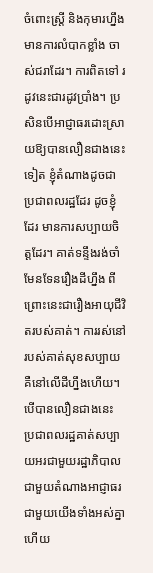ចំពោះស្ត្រី និងកុមារហ្នឹង មានការលំបាកខ្លាំង ចាស់ជរាដែរ។ ការពិតទៅ រដូវនេះជារដូវប្រាំង។ ប្រសិនបើអាជ្ញាធរដោះស្រាយឱ្យបានលឿនជាងនេះទៀត ខ្ញុំតំណាងដូចជាប្រជាពលរដ្ឋដែរ ដូចខ្ញុំដែរ មានការសប្បាយចិត្តដែរ។ គាត់ទន្ទឹងរង់ចាំមែនទែនរឿងដីហ្នឹង ពីព្រោះនេះជារឿងអាយុជីវិតរបស់គាត់។ ការរស់នៅរបស់គាត់សុខសប្បាយ គឺនៅលើដីហ្នឹងហើយ។ បើបានលឿនជាងនេះ ប្រជាពលរដ្ឋគាត់សប្បាយអរជាមួយរដ្ឋាភិបាល ជាមួយតំណាងអាជ្ញាធរ ជាមួយយើងទាំងអស់គ្នា ហើយ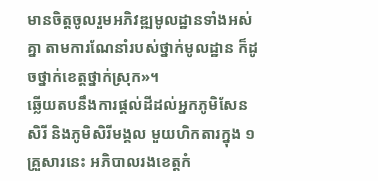មានចិត្តចូលរួមអភិវឌ្ឍមូលដ្ឋានទាំងអស់គ្នា តាមការណែនាំរបស់ថ្នាក់មូលដ្ឋាន ក៏ដូចថ្នាក់ខេត្តថ្នាក់ស្រុក»។
ឆ្លើយតបនឹងការផ្ដល់ដីដល់អ្នកភូមិសែនសិរី និងភូមិសិរីមង្គល មួយហិកតារក្នុង ១គ្រួសារនេះ អភិបាលរងខេត្តកំ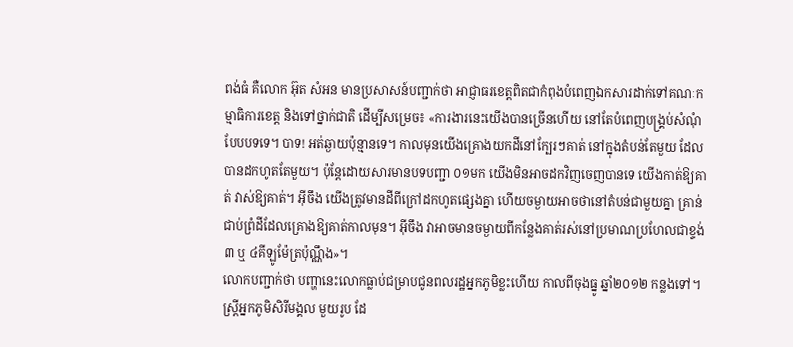ពង់ធំ គឺលោក អ៊ុត សំអន មានប្រសាសន៍បញ្ជាក់ថា អាជ្ញាធរខេត្តពិតជាកំពុងបំពេញឯកសារដាក់ទៅគណៈកម្មាធិការខេត្ត និងទៅថ្នាក់ជាតិ ដើម្បីសម្រេច៖ «ការងារនេះយើងបានច្រើនហើយ នៅតែបំពេញបង្គ្រប់សំណុំបែបបទទេ។ បាទ! អត់ឆ្ងាយប៉ុន្មានទេ។ កាលមុនយើងគ្រោងយកដីនៅក្បែរៗគាត់ នៅក្នុងតំបន់តែមួយ ដែលបានដកហូតតែមួយ។ ប៉ុន្តែដោយសារមានបទបញ្ជា ០១មក យើងមិនអាចដកវិញចេញបានទេ យើងកាត់ឱ្យគាត់ វាស់ឱ្យគាត់។ អ៊ីចឹង យើងត្រូវមានដីពីក្រៅដកហូតផ្សេងគ្នា ហើយចម្ងាយអាចថានៅតំបន់ជាមួយគ្នា គ្រាន់ជាប់ព្រំដីដែលគ្រោងឱ្យគាត់កាលមុន។ អ៊ីចឹង វាអាចមានចម្ងាយពីកន្លែងគាត់រស់នៅប្រមាណប្រហែលជាខ្ទង់ ៣ ឬ ៤គីឡូម៉ែត្រប៉ុណ្ណឹង»។
លោកបញ្ជាក់ថា បញ្ហានេះលោកធ្លាប់ជម្រាបជូនពលរដ្ឋអ្នកភូមិខ្លះហើយ កាលពីចុងធ្នូ ឆ្នាំ២០១២ កន្លងទៅ។
ស្ត្រីអ្នកភូមិសិរីមង្គល មួយរូប ដែ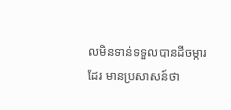លមិនទាន់ទទួលបានដីចម្ការដែរ មានប្រសាសន៍ថា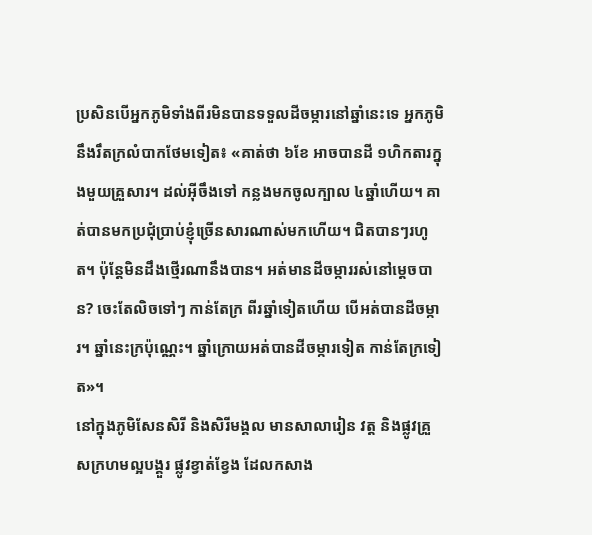ប្រសិនបើអ្នកភូមិទាំងពីរមិនបានទទួលដីចម្ការនៅឆ្នាំនេះទេ អ្នកភូមិនឹងរឹតក្រលំបាកថែមទៀត៖ «គាត់ថា ៦ខែ អាចបានដី ១ហិកតារក្នុងមួយគ្រួសារ។ ដល់អ៊ីចឹងទៅ កន្លងមកចូលក្បាល ៤ឆ្នាំហើយ។ គាត់បានមកប្រជុំប្រាប់ខ្ញុំច្រើនសារណាស់មកហើយ។ ជិតបានៗរហូត។ ប៉ុន្តែមិនដឹងថ្មើរណានឹងបាន។ អត់មានដីចម្ការរស់នៅម្ដេចបាន? ចេះតែលិចទៅៗ កាន់តែក្រ ពីរឆ្នាំទៀតហើយ បើអត់បានដីចម្ការ។ ឆ្នាំនេះក្រប៉ុណ្ណេះ។ ឆ្នាំក្រោយអត់បានដីចម្ការទៀត កាន់តែក្រទៀត»។
នៅក្នុងភូមិសែនសិរី និងសិរីមង្គល មានសាលារៀន វត្ត និងផ្លូវគ្រួសក្រហមល្អបង្គួរ ផ្លូវខ្វាត់ខ្វែង ដែលកសាង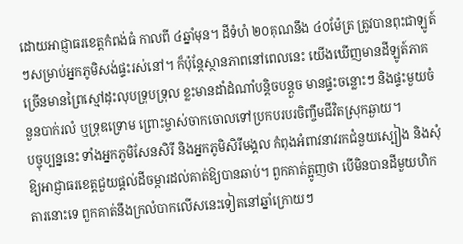ដោយអាជ្ញាធរខេត្តកំពង់ធំ កាលពី ៤ឆ្នាំមុន។ ដីទំហំ ២០គុណនឹង ៤០ម៉ែត្រ ត្រូវបានពុះជាឡូត៍ៗសម្រាប់អ្នកភូមិសង់ផ្ទះរស់នៅ។ ក៏ប៉ុន្តែស្ថានភាពនៅពេលនេះ យើងឃើញមានដីឡូត៍ភាគច្រើនមានព្រៃស្មៅដុះលុបទ្រុបទ្រុល ខ្លះមានដាំដំណាំបន្តិចបន្តួច មានផ្ទះចន្លោះៗ និងផ្ទះមួយចំនួនបាក់រលំ ឬទ្រុឌទ្រោម ព្រោះម្ចាស់ចាកចោលទៅប្រកបរបរចិញ្ចឹមជីវិតស្រុកឆ្ងាយ។
បច្ចុប្បន្ននេះ ទាំងអ្នកភូមិសែនសិរី និងអ្នកភូមិសិរីមង្គល កំពុងអំពាវនាវរកជំនួយស្បៀង និងសុំឱ្យអាជ្ញាធរខេត្តជួយផ្ដល់ដីចម្ការដល់គាត់ឱ្យបានឆាប់។ ពួកគាត់ត្អូញថា បើមិនបានដីមួយហិកតារនោះទេ ពួកគាត់នឹងក្រលំបាកលើសនេះទៀតនៅឆ្នាំក្រោយៗ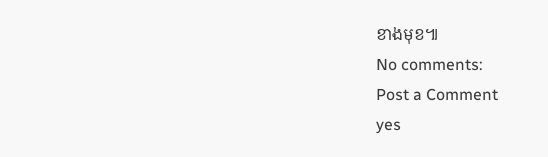ខាងមុខ៕
No comments:
Post a Comment
yes